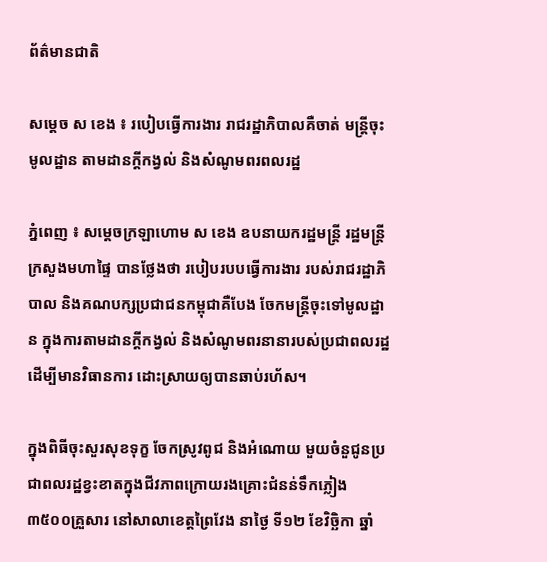ព័ត៌មានជាតិ

សម្ដេច ស ខេង ៖ របៀបធ្វើការងារ រាជរដ្ឋាភិបាលគឺចាត់ មន្ដ្រីចុះមូលដ្ឋាន តាមដានក្ដីកង្វល់ និងសំណូមពរពលរដ្ឋ

ភ្នំពេញ ៖ សម្ដេចក្រឡាហោម ស ខេង ឧបនាយករដ្ឋមន្ត្រី រដ្ឋមន្ត្រីក្រសួងមហាផ្ទៃ បានថ្លែងថា របៀបរបបធ្វើការងារ របស់រាជរដ្ឋាភិបាល និងគណបក្សប្រជាជនកម្ពុជាគឺបែង ចែកមន្រ្តីចុះទៅមូលដ្ឋាន ក្នុងការតាមដានក្ដីកង្វល់ និងសំណូមពរនានារបស់ប្រជាពលរដ្ឋ ដើម្បីមានវិធានការ ដោះស្រាយឲ្យបានឆាប់រហ័ស។

ក្នុងពិធីចុះសួរសុខទុក្ខ ចែកស្រូវពូជ និងអំណោយ មួយចំនួជូនប្រជាពលរដ្ឋខ្វះខាតក្នុងជីវភាពក្រោយរងគ្រោះជំនន់ទឹកភ្លៀង៣៥០០គ្រួសារ នៅសាលាខេត្តព្រៃវែង នាថ្ងៃ ទី១២ ខែវិច្ឆិកា ឆ្នាំ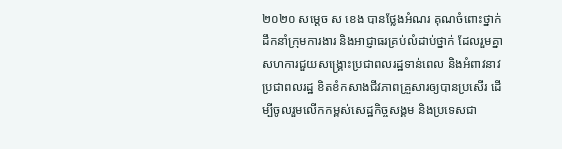២០២០ សម្ដេច ស ខេង បានថ្លែងអំណរ គុណចំពោះថ្នាក់ដឹកនាំក្រុមការងារ និងអាជ្ញាធរគ្រប់លំដាប់ថ្នាក់ ដែលរួមគ្នាសហការជួយសង្គ្រោះប្រជាពលរដ្ឋទាន់ពេល និងអំពាវនាវប្រជាពលរដ្ឋ ខិតខំកសាងជីវភាពគ្រួសារឲ្យបានប្រសើរ ដើម្បីចូលរួមលើកកម្ពស់សេដ្ឋកិច្ចសង្គម និងប្រទេសជា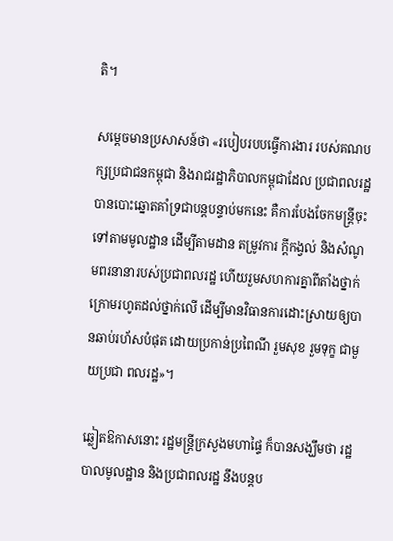តិ។

សម្ដេចមានប្រសាសន៍ថា «របៀបរបបធ្វើការងារ របស់គណបក្សប្រជាជនកម្ពុជា និងរាជរដ្ឋាភិបាលកម្ពុជាដែល ប្រជាពលរដ្ឋបានបោះឆ្នោតគាំទ្រជាបន្តបន្ទាប់មកនេះ គឺការបែងចែកមន្រ្តីចុះទៅតាមមូលដ្ឋាន ដើម្បីតាមដាន តម្រូវការ ក្ដីកង្វល់ និងសំណូមពរនានារបស់ប្រជាពលរដ្ឋ ហើយរួមសហការគ្នាពីតាំងថ្នាក់ក្រោមរហូតដល់ថ្នាក់លើ ដើម្បីមានវិធានការដោះស្រាយឲ្យបានឆាប់រហ័សបំផុត ដោយប្រកាន់ប្រពៃណី រួមសុខ រួមទុក្ខ ជាមួយប្រជា ពលរដ្ឋ»។

ឆ្លៀតឱកាសនោះ រដ្ឋមន្ដ្រីក្រសួងមហាផ្ទៃ ក៏បានសង្ឃឹមថា រដ្ឋបាលមូលដ្ឋាន និងប្រជាពលរដ្ឋ នឹងបន្តប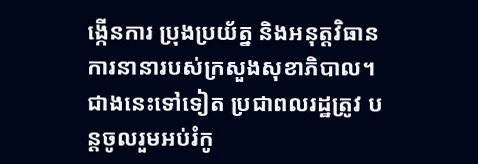ង្កើនការ ប្រុងប្រយ័ត្ន និងអនុត្តវិធានការនានារបស់ក្រសួងសុខាភិបាល។ ជាងនេះទៅទៀត ប្រជាពលរដ្ឋត្រូវ បន្តចូលរួមអប់រំកូ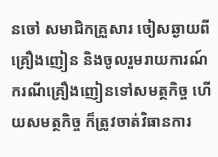នចៅ សមាជិកគ្រួសារ ចៀសឆ្ងាយពីគ្រឿងញៀន និងចូលរួមរាយការណ៍ករណីគ្រឿងញៀនទៅសមត្ថកិច្ច ហើយសមត្ថកិច្ច ក៏ត្រូវចាត់វិធានការ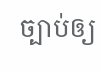ច្បាប់ឲ្យ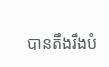បានតឹងរឹងបំ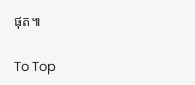ផុត៕

To Top